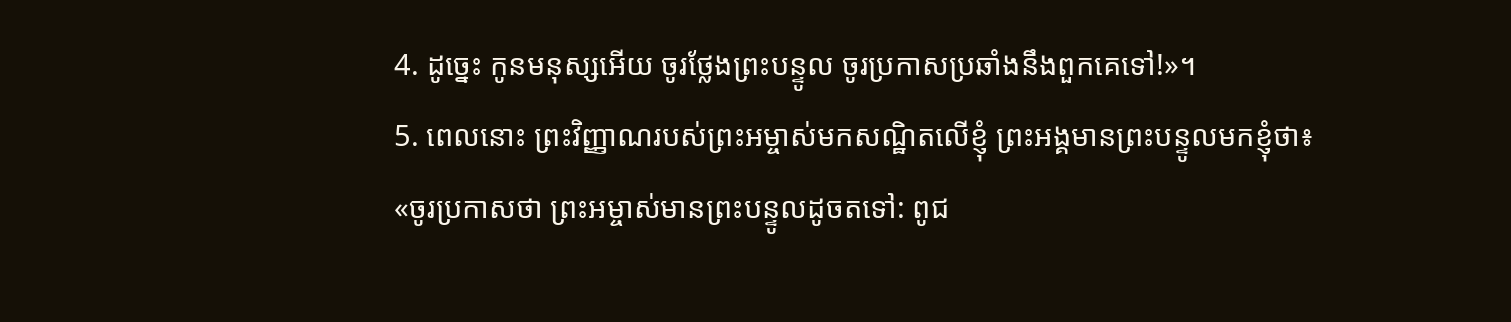4. ដូច្នេះ កូនមនុស្សអើយ ចូរថ្លែងព្រះបន្ទូល ចូរប្រកាសប្រឆាំងនឹងពួកគេទៅ!»។
5. ពេលនោះ ព្រះវិញ្ញាណរបស់ព្រះអម្ចាស់មកសណ្ឋិតលើខ្ញុំ ព្រះអង្គមានព្រះបន្ទូលមកខ្ញុំថា៖ «ចូរប្រកាសថា ព្រះអម្ចាស់មានព្រះបន្ទូលដូចតទៅ: ពូជ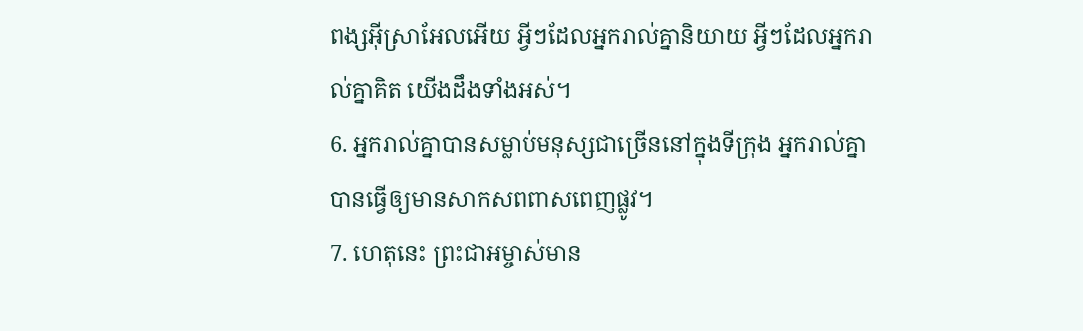ពង្សអ៊ីស្រាអែលអើយ អ្វីៗដែលអ្នករាល់គ្នានិយាយ អ្វីៗដែលអ្នករាល់គ្នាគិត យើងដឹងទាំងអស់។
6. អ្នករាល់គ្នាបានសម្លាប់មនុស្សជាច្រើននៅក្នុងទីក្រុង អ្នករាល់គ្នាបានធ្វើឲ្យមានសាកសពពាសពេញផ្លូវ។
7. ហេតុនេះ ព្រះជាអម្ចាស់មាន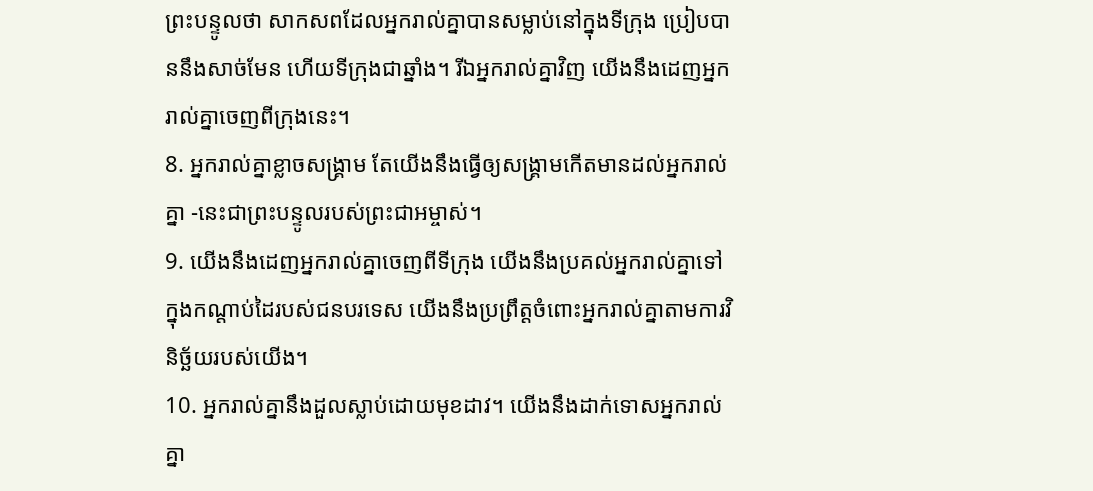ព្រះបន្ទូលថា សាកសពដែលអ្នករាល់គ្នាបានសម្លាប់នៅក្នុងទីក្រុង ប្រៀបបាននឹងសាច់មែន ហើយទីក្រុងជាឆ្នាំង។ រីឯអ្នករាល់គ្នាវិញ យើងនឹងដេញអ្នករាល់គ្នាចេញពីក្រុងនេះ។
8. អ្នករាល់គ្នាខ្លាចសង្គ្រាម តែយើងនឹងធ្វើឲ្យសង្គ្រាមកើតមានដល់អ្នករាល់គ្នា -នេះជាព្រះបន្ទូលរបស់ព្រះជាអម្ចាស់។
9. យើងនឹងដេញអ្នករាល់គ្នាចេញពីទីក្រុង យើងនឹងប្រគល់អ្នករាល់គ្នាទៅក្នុងកណ្ដាប់ដៃរបស់ជនបរទេស យើងនឹងប្រព្រឹត្តចំពោះអ្នករាល់គ្នាតាមការវិនិច្ឆ័យរបស់យើង។
10. អ្នករាល់គ្នានឹងដួលស្លាប់ដោយមុខដាវ។ យើងនឹងដាក់ទោសអ្នករាល់គ្នា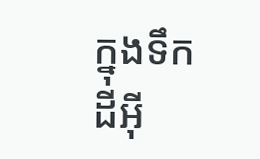ក្នុងទឹកដីអ៊ី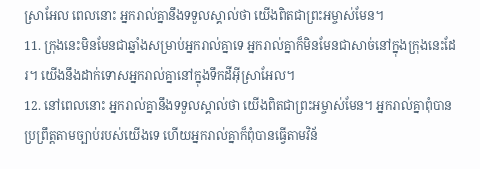ស្រាអែល ពេលនោះ អ្នករាល់គ្នានឹងទទួលស្គាល់ថា យើងពិតជាព្រះអម្ចាស់មែន។
11. ក្រុងនេះមិនមែនជាឆ្នាំងសម្រាប់អ្នករាល់គ្នាទេ អ្នករាល់គ្នាក៏មិនមែនជាសាច់នៅក្នុងក្រុងនេះដែរ។ យើងនឹងដាក់ទោសអ្នករាល់គ្នានៅក្នុងទឹកដីអ៊ីស្រាអែល។
12. នៅពេលនោះ អ្នករាល់គ្នានឹងទទួលស្គាល់ថា យើងពិតជាព្រះអម្ចាស់មែន។ អ្នករាល់គ្នាពុំបានប្រព្រឹត្តតាមច្បាប់របស់យើងទេ ហើយអ្នករាល់គ្នាក៏ពុំបានធ្វើតាមវិន័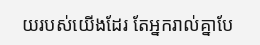យរបស់យើងដែរ តែអ្នករាល់គ្នាបែ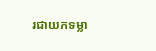រជាយកទម្លា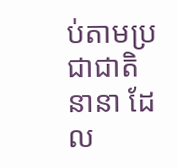ប់តាមប្រជាជាតិនានា ដែល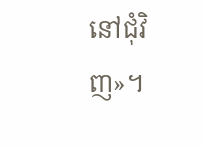នៅជុំវិញ»។